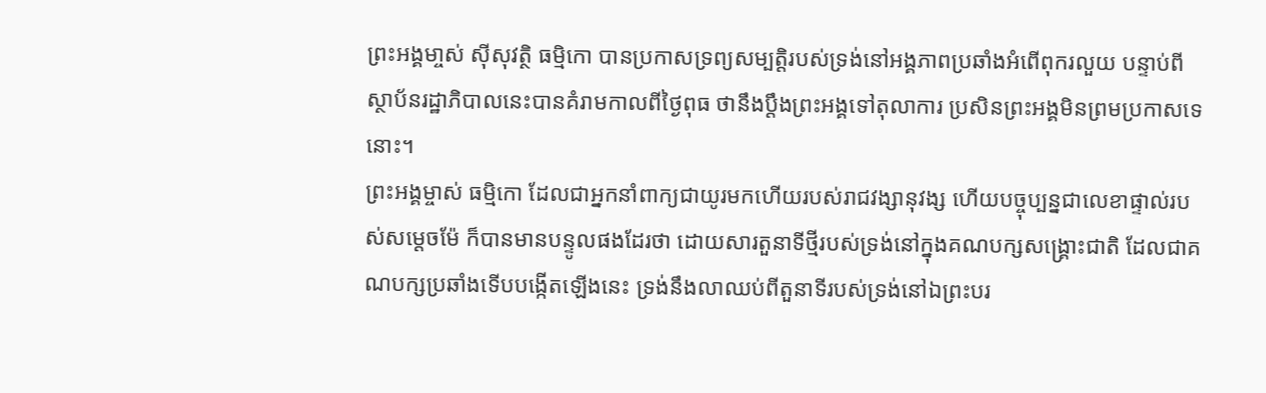ព្រះអង្គមា្ចស់ ស៊ីសុវត្ថិ ធម្មិកោ បានប្រកាសទ្រព្យសម្បត្តិរបស់ទ្រង់នៅអង្គភាពប្រឆាំងអំពើពុករលួយ បន្ទាប់ពីស្ថាប័នរដ្ឋាភិបាលនេះបានគំរាមកាលពីថ្ងៃពុធ ថានឹងប្តឹងព្រះអង្គទៅតុលាការ ប្រសិនព្រះអង្គមិនព្រមប្រកាសទេនោះ។
ព្រះអង្គម្ចាស់ ធម្មិកោ ដែលជាអ្នកនាំពាក្យជាយូរមកហើយរបស់រាជវង្សានុវង្ស ហើយបច្ចុប្បន្នជាលេខាផ្ទាល់របស់សម្តេចម៉ែ ក៏បានមានបន្ទូលផងដែរថា ដោយសារតួនាទីថ្មីរបស់ទ្រង់នៅក្នុងគណបក្សសង្គ្រោះជាតិ ដែលជាគណបក្សប្រឆាំងទើបបង្កើតឡើងនេះ ទ្រង់នឹងលាឈប់ពីតួនាទីរបស់ទ្រង់នៅឯព្រះបរ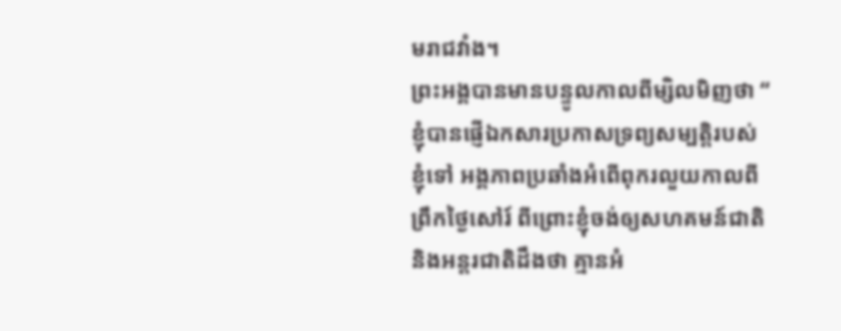មរាជវាំង។
ព្រះអង្គបានមានបន្ទូលកាលពីម្សិលមិញថា “ ខ្ញុំបានផ្ញើឯកសារប្រកាសទ្រព្យសម្បត្តិរបស់ខ្ញុំទៅ អង្គភាពប្រឆាំងអំពើពុករលួយកាលពីព្រឹកថ្ងៃសៅរ៍ ពីព្រោះខ្ញុំចង់ឲ្យសហគមន៍ជាតិនិងអន្តរជាតិដឹងថា គ្មានអំ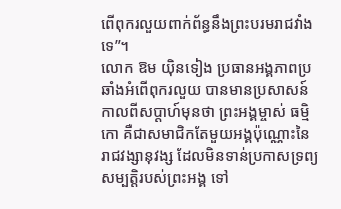ពើពុករលួយពាក់ព័ន្ធនឹងព្រះបរមរាជវាំងទេ”។
លោក ឱម យុិនទៀង ប្រធានអង្គភាពប្រឆាំងអំពើពុករលួយ បានមានប្រសាសន៍កាលពីសប្តាហ៍មុនថា ព្រះអង្គម្ចាស់ ធម្មិកោ គឺជាសមាជិកតែមួយអង្គប៉ុណ្ណោះនៃរាជវង្សានុវង្ស ដែលមិនទាន់ប្រកាសទ្រព្យសម្បត្តិរបស់ព្រះអង្គ ទៅ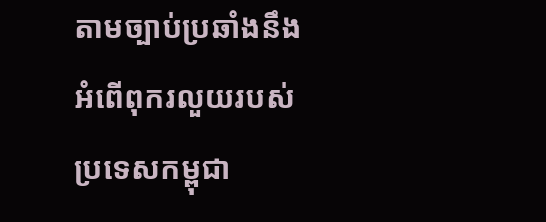តាមច្បាប់ប្រឆាំងនឹងអំពើពុករលួយរបស់ប្រទេសកម្ពុជា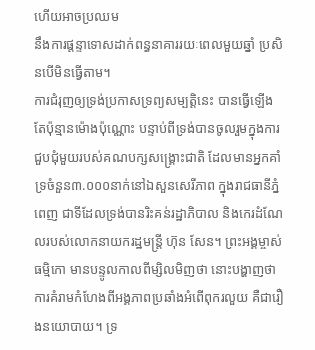ហើយអាចប្រឈម
នឹងការផ្តន្ទាទោសដាក់ពន្ធនាគាររយៈពេលមួយឆ្នាំ ប្រសិនបើមិនធ្វើតាម។
ការជំរុញឲ្យទ្រង់ប្រកាសទ្រព្យសម្បត្តិនេះ បានធ្វើឡើងតែប៉ុន្មានម៉ោងប៉ុណ្ណោះ បន្ទាប់ពីទ្រង់បានចូលរួមក្នុងការជួបជុំមួយរបស់គណបក្សសង្គ្រោះជាតិ ដែលមានអ្នកគាំទ្រចំនួន៣.០០០នាក់នៅឯសួនសេរីភាព ក្នុងរាជធានីភ្នំពេញ ជាទីដែលទ្រង់បានរិះគន់រដ្ឋាភិបាល និងកេរដំណែលរបស់លោកនាយករដ្ឋមន្ត្រី ហ៊ុន សែន។ ព្រះអង្គម្ចាស់ ធម្មិកោ មានបន្ទូលកាលពីម្សិលមិញថា នោះបង្ហាញថា ការគំរាមកំហែងពីអង្គភាពប្រឆាំងអំពើពុករលួយ គឺជារឿងនយោបាយ។ ទ្រ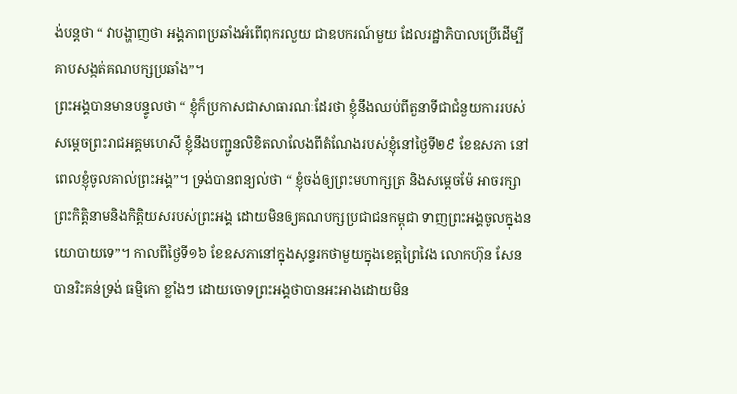ង់បន្តថា “ វាបង្ហាញថា អង្គភាពប្រឆាំងអំពើពុករលួយ ជាឧបករណ៍មួយ ដែលរដ្ឋាភិបាលប្រើដើម្បីគាបសង្កត់គណបក្សប្រឆាំង”។
ព្រះអង្គបានមានបន្ទូលថា “ ខ្ញុំក៏ប្រកាសជាសាធារណៈដែរថា ខ្ញុំនឹងឈប់ពីតួនាទីជាជំនួយការរបស់សម្តេចព្រះរាជអគ្គមហេសី ខ្ញុំនឹងបញ្ជូនលិខិតលាលែងពីតំណែងរបស់ខ្ញុំនៅថ្ងៃទី២៩ ខែឧសភា នៅពេលខ្ញុំចូលគាល់ព្រះអង្គ”។ ទ្រង់បានពន្យល់ថា “ ខ្ញុំចង់ឲ្យព្រះមហាក្សត្រ និងសម្តេចម៉ែ អាចរក្សាព្រះកិត្តិនាមនិងកិត្តិយសរបស់ព្រះអង្គ ដោយមិនឲ្យគណបក្សប្រជាជនកម្ពុជា ទាញព្រះអង្គចូលក្នុងនយោបាយទេ”។ កាលពីថ្ងៃទី១៦ ខែឧសភានៅក្នុងសុន្ទរកថាមួយក្នុងខេត្តព្រៃវៃង លោកហ៊ុន សែន បានរិះគន់ទ្រង់ ធម្មិកោ ខ្លាំងៗ ដោយចោទព្រះអង្គថាបានអះអាងដោយមិន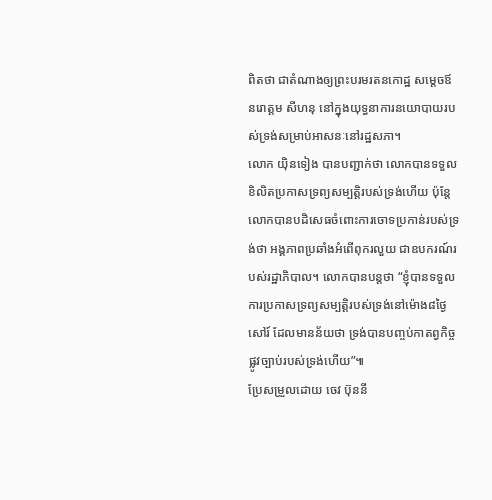ពិតថា ជាតំណាងឲ្យព្រះបរមរតនកោដ្ឋ សម្តេចឪ
នរោត្តម សីហនុ នៅក្នុងយុទ្ធនាការនយោបាយរបស់ទ្រង់សម្រាប់អាសនៈនៅរដ្ឋសភា។
លោក យុិនទៀង បានបញ្ជាក់ថា លោកបានទទួលខិលិតប្រកាសទ្រព្យសម្បត្តិរបស់ទ្រង់ហើយ ប៉ុន្តែលោកបានបដិសេធចំពោះការចោទប្រកាន់របស់ទ្រង់ថា អង្គភាពប្រឆាំងអំពើពុករលួយ ជាឧបករណ៍របស់រដ្ឋាភិបាល។ លោកបានបន្តថា “ខ្ញុំបានទទួលការប្រកាសទ្រព្យសម្បត្តិរបស់ទ្រង់នៅម៉ោង៨ថ្ងៃសៅរ៍ ដែលមានន័យថា ទ្រង់បានបញ្ចប់កាតព្វកិច្ចផ្លូវច្បាប់របស់ទ្រង់ហើយ”៕
ប្រែសម្រួលដោយ ចេវ ប៊ុននី